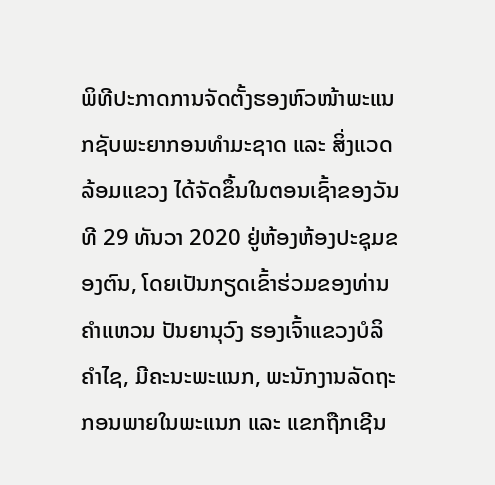ພິທີປະກາດການຈັດຕັ້ງຮອງຫົວໜ້າພະແນກຊັບພະຍາກອນທຳມະຊາດ ແລະ ສິ່ງແວດລ້ອມແຂວງ ໄດ້ຈັດຂຶ້ນໃນຕອນເຊົ້າຂອງວັນທີ 29 ທັນວາ 2020 ຢູ່ຫ້ອງຫ້ອງປະຊຸມຂອງຕົນ, ໂດຍເປັນກຽດເຂົ້າຮ່ວມຂອງທ່ານ ຄຳແຫວນ ປັນຍານຸວົງ ຮອງເຈົ້າແຂວງບໍລິຄຳໄຊ, ມີຄະນະພະແນກ, ພະນັກງານລັດຖະກອນພາຍໃນພະແນກ ແລະ ແຂກຖືກເຊີນ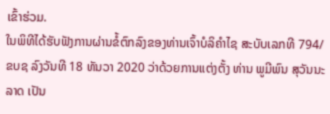ເຂົ້າຮ່ວມ.
ໃນພິທີໄດ້ຮັບຟັງການຜ່ານຂໍ້ຕົກລົງຂອງທ່ານເຈົ້າບໍລິຄຳໄຊ ສະບັບເລກທີ 794/ຂບຊ ລົງວັນທີ 18 ທັນວາ 2020 ວ່າດ້ວຍການແຕ່ງຕັ້ງ ທ່ານ ພູມີພົນ ສຸວັນນະລາດ ເປັນ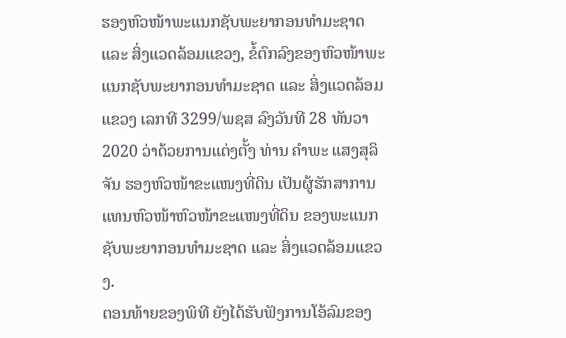ຮອງຫົວໜ້າພະແນກຊັບພະຍາກອນທຳມະຊາດ ແລະ ສິ່ງແວດລ້ອມແຂວງ, ຂໍ້ຕົກລົງຂອງຫົວໜ້າພະແນກຊັບພະຍາກອນທຳມະຊາດ ແລະ ສິ່ງແວດລ້ອມແຂວງ ເລກທີ 3299/ພຊສ ລົງວັນທີ 28 ທັນວາ 2020 ວ່າດ້ວຍການແຕ່ງຕັ້ງ ທ່ານ ຄຳພະ ແສງສຸລິຈັນ ຮອງຫົວໜ້າຂະແໜງທີ່ດິນ ເປັນຜູ້ຮັກສາການແທນຫົວໜ້າຫົວໜ້າຂະແໜງທີ່ດິນ ຂອງພະແນກຊັບພະຍາກອນທຳມະຊາດ ແລະ ສິ່ງແວດລ້ອມແຂວງ.
ຕອນທ້າຍຂອງພິທີ ຍັງໄດ້ຮັບຟັງການໂອ້ລົມຂອງ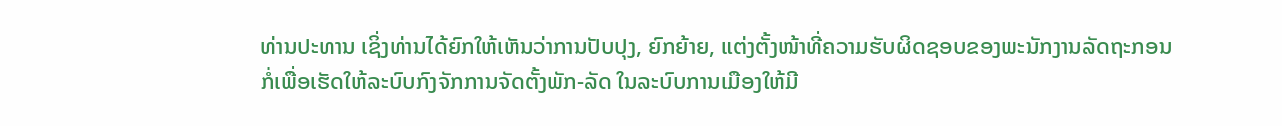ທ່ານປະທານ ເຊິ່ງທ່ານໄດ້ຍົກໃຫ້ເຫັນວ່າການປັບປຸງ, ຍົກຍ້າຍ, ແຕ່ງຕັ້ງໜ້າທີ່ຄວາມຮັບຜິດຊອບຂອງພະນັກງານລັດຖະກອນ ກໍ່ເພື່ອເຮັດໃຫ້ລະບົບກົງຈັກການຈັດຕັ້ງພັກ-ລັດ ໃນລະບົບການເມືອງໃຫ້ມີ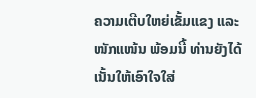ຄວາມເຕີບໃຫຍ່ເຂັ້ມແຂງ ແລະ ໜັກແໜ້ນ ພ້ອມນີ້ ທ່ານຍັງໄດ້ເນັ້ນໃຫ້ເອົາໃຈໃສ່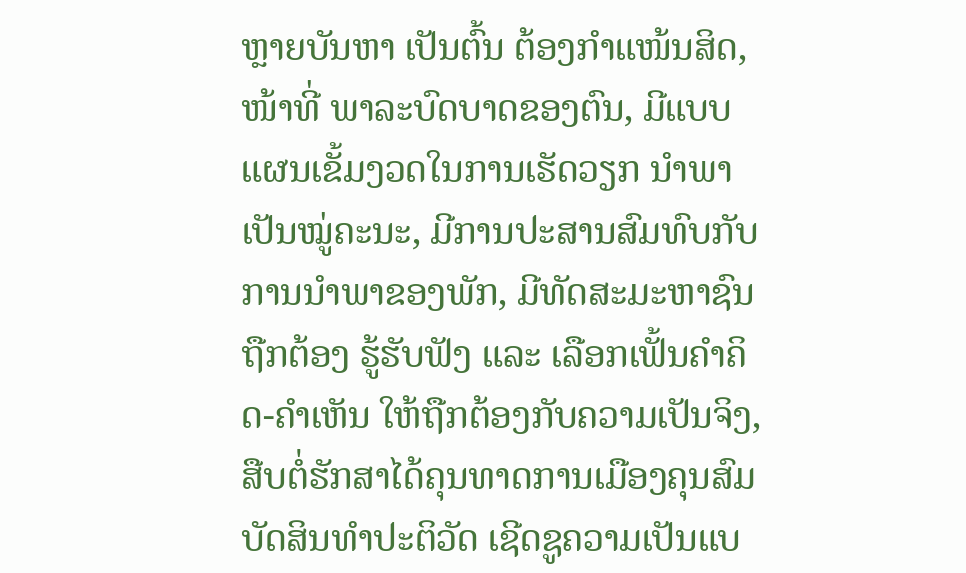ຫຼາຍບັນຫາ ເປັນຕົ້ນ ຕ້ອງກຳແໜ້ນສິດ, ໜ້າທີ່ ພາລະບົດບາດຂອງຕົນ, ມີແບບແຜນເຂັ້ມງວດໃນການເຮັດວຽກ ນຳພາເປັນໝູ່ຄະນະ, ມີການປະສານສົມທົບກັບການນຳພາຂອງພັກ, ມີທັດສະມະຫາຊົນຖືກຕ້ອງ ຮູ້ຮັບຟັງ ແລະ ເລືອກເຟັ້ນຄຳຄິດ-ຄຳເຫັນ ໃຫ້ຖືກຕ້ອງກັບຄວາມເປັນຈິງ, ສືບຕໍ່ຮັກສາໄດ້ຄຸນທາດການເມືອງຄຸນສົມບັດສິນທຳປະຕິວັດ ເຊີດຊູຄວາມເປັນແບ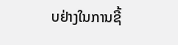ບຢ່າງໃນການຊີ້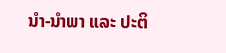ນໍາ-ນໍາພາ ແລະ ປະຕິ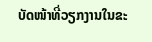ບັດໜ້າທີ່ວຽກງານໃນຂະ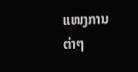ແໜງການຕ່າໆ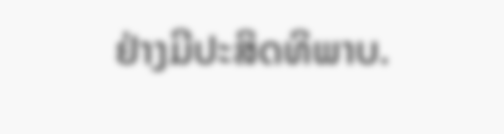ຢ່າງມີປະສິດທິພາບ.